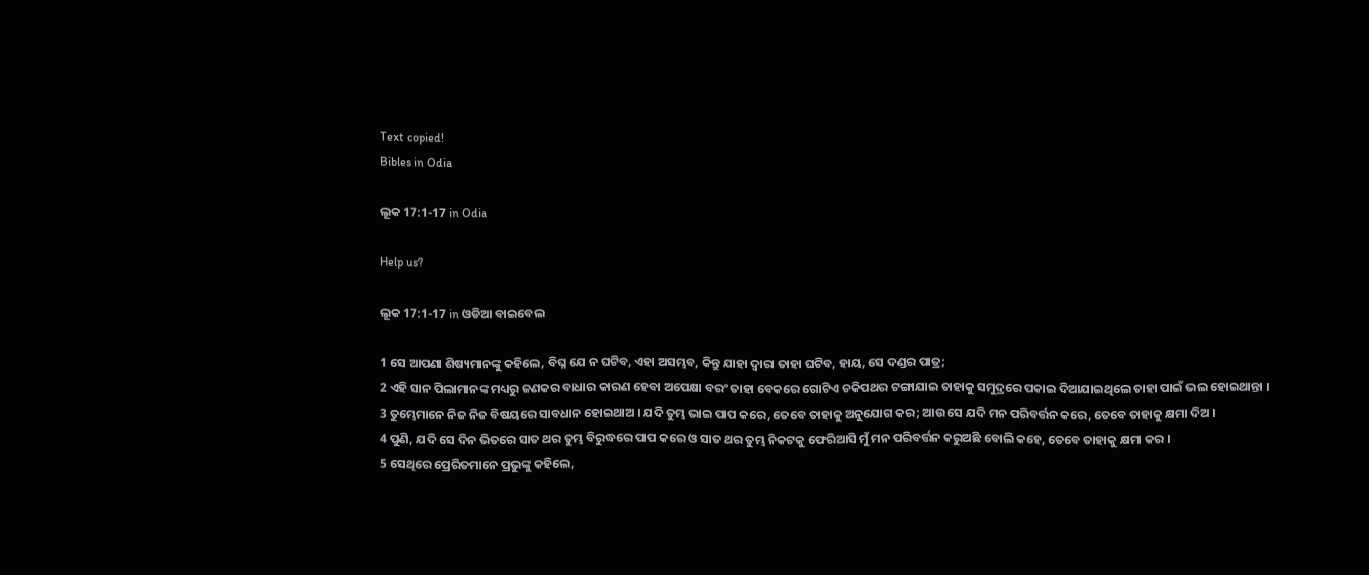Text copied!
Bibles in Odia

ଲୂକ 17:1-17 in Odia

Help us?

ଲୂକ 17:1-17 in ଓଡିଆ ବାଇବେଲ

1 ସେ ଆପଣା ଶିଷ୍ୟମାନଙ୍କୁ କହିଲେ, ବିଘ୍ନ ଯେ ନ ଘଟିବ, ଏହା ଅସମ୍ଭବ, କିନ୍ତୁ ଯାହା ଦ୍ୱାରା ତାହା ଘଟିବ, ହାୟ, ସେ ଦଣ୍ଡର ପାତ୍ର;
2 ଏହି ସାନ ପିଲାମାନଙ୍କ ମଧ୍ୟରୁ ଜଣକର ବାଧାର କାରଣ ହେବା ଅପେକ୍ଷା ବରଂ ତାହା ବେକରେ ଗୋଟିଏ ଚକିପଥର ଟଙ୍ଗାଯାଇ ତାହାକୁ ସମୁଦ୍ରରେ ପକାଇ ଦିଆଯାଇଥିଲେ ତାହା ପାଇଁ ଭଲ ହୋଇଥାନ୍ତା ।
3 ତୁମ୍ଭେମାନେ ନିଜ ନିଜ ବିଷୟରେ ସାବଧାନ ହୋଇଥାଅ । ଯଦି ତୁମ୍ଭ ଭାଇ ପାପ କରେ, ତେବେ ତାହାକୁ ଅନୁଯୋଗ କର; ଆଉ ସେ ଯଦି ମନ ପରିବର୍ତ୍ତନ କରେ, ତେବେ ତାହାକୁ କ୍ଷମା ଦିଅ ।
4 ପୁଣି, ଯଦି ସେ ଦିନ ଭିତରେ ସାତ ଥର ତୁମ୍ଭ ବିରୁଦ୍ଧରେ ପାପ କରେ ଓ ସାତ ଥର ତୁମ୍ଭ ନିକଟକୁ ଫେରିଆସି ମୁଁ ମନ ପରିବର୍ତ୍ତନ କରୁଅଛି ବୋଲି କହେ, ତେବେ ତାହାକୁ କ୍ଷମା କର ।
5 ସେଥିରେ ପ୍ରେରିତମାନେ ପ୍ରଭୁଙ୍କୁ କହିଲେ,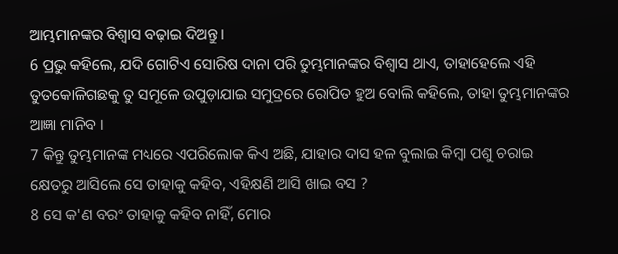ଆମ୍ଭମାନଙ୍କର ବିଶ୍ୱାସ ବଢ଼ାଇ ଦିଅନ୍ତୁ ।
6 ପ୍ରଭୁ କହିଲେ, ଯଦି ଗୋଟିଏ ସୋରିଷ ଦାନା ପରି ତୁମ୍ଭମାନଙ୍କର ବିଶ୍ୱାସ ଥାଏ, ତାହାହେଲେ ଏହି ତୁତକୋଳିଗଛକୁ ତୁ ସମୂଳେ ଉପୁଡ଼ାଯାଇ ସମୁଦ୍ରରେ ରୋପିତ ହୁଅ ବୋଲି କହିଲେ, ତାହା ତୁମ୍ଭମାନଙ୍କର ଆଜ୍ଞା ମାନିବ ।
7 କିନ୍ତୁ ତୁମ୍ଭମାନଙ୍କ ମଧ୍ୟରେ ଏପରିଲୋକ କିଏ ଅଛି, ଯାହାର ଦାସ ହଳ ବୁଲାଇ କିମ୍ବା ପଶୁ ଚରାଇ କ୍ଷେତରୁ ଆସିଲେ ସେ ତାହାକୁ କହିବ, ଏହିକ୍ଷଣି ଆସି ଖାଇ ବସ ?
8 ସେ କ'ଣ ବରଂ ତାହାକୁ କହିବ ନାହିଁ, ମୋର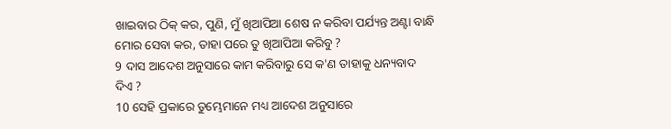ଖାଇବାର ଠିକ୍ କର, ପୁଣି, ମୁଁ ଖିଆପିଆ ଶେଷ ନ କରିବା ପର୍ଯ୍ୟନ୍ତ ଅଣ୍ଟା ବାନ୍ଧି ମୋର ସେବା କର, ତାହା ପରେ ତୁ ଖିଆପିଆ କରିବୁ ?
9 ଦାସ ଆଦେଶ ଅନୁସାରେ କାମ କରିବାରୁ ସେ କ'ଣ ତାହାକୁ ଧନ୍ୟବାଦ ଦିଏ ?
10 ସେହି ପ୍ରକାରେ ତୁମ୍ଭେମାନେ ମଧ୍ୟ ଆଦେଶ ଅନୁସାରେ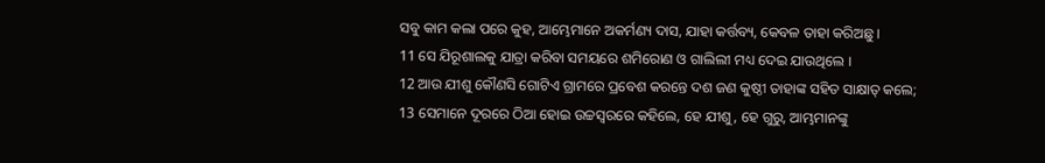ସବୁ କାମ କଲା ପରେ କୁହ, ଆମ୍ଭେମାନେ ଅକର୍ମଣ୍ୟ ଦାସ, ଯାହା କର୍ତ୍ତବ୍ୟ, କେବଳ ତାହା କରିଅଛୁ ।
11 ସେ ଯିରୂଶାଲକୁ ଯାତ୍ରା କରିବା ସମୟରେ ଶମିରୋଣ ଓ ଗାଲିଲୀ ମଧ୍ୟ ଦେଇ ଯାଉଥିଲେ ।
12 ଆଉ ଯୀଶୁ କୌଣସି ଗୋଟିଏ ଗ୍ରାମରେ ପ୍ରବେଶ କରନ୍ତେ ଦଶ ଜଣ କୁଷ୍ଠୀ ତାହାଙ୍କ ସହିତ ସାକ୍ଷାତ୍ କଲେ;
13 ସେମାନେ ଦୂରରେ ଠିଆ ହୋଇ ଉଚ୍ଚସ୍ୱରରେ କହିଲେ, ହେ ଯୀଶୁ, ହେ ଗୁରୁ, ଆମ୍ଭମାନଙ୍କୁ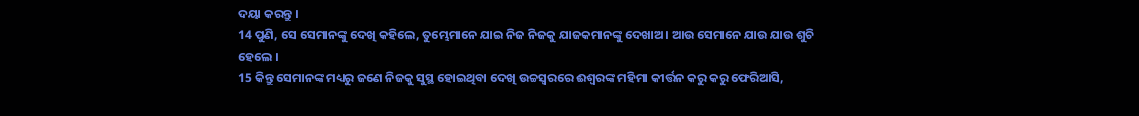ଦୟା କରନ୍ତୁ ।
14 ପୁଣି, ସେ ସେମାନଙ୍କୁ ଦେଖି କହିଲେ, ତୁମ୍ଭେମାନେ ଯାଇ ନିଜ ନିଜକୁ ଯାଜକମାନଙ୍କୁ ଦେଖାଅ । ଆଉ ସେମାନେ ଯାଉ ଯାଉ ଶୁଚି ହେଲେ ।
15 କିନ୍ତୁ ସେମାନଙ୍କ ମଧ୍ୟରୁ ଜଣେ ନିଜକୁ ସୁସ୍ଥ ହୋଇଥିବା ଦେଖି ଉଚ୍ଚସ୍ୱରରେ ଈଶ୍ୱରଙ୍କ ମହିମା କୀର୍ତ୍ତନ କରୁ କରୁ ଫେରିଆସି,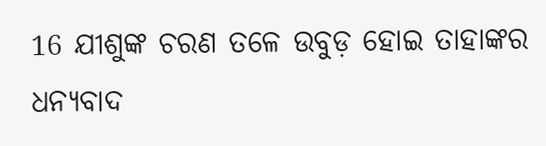16 ଯୀଶୁଙ୍କ ଚରଣ ତଳେ ଉବୁଡ଼ ହୋଇ ତାହାଙ୍କର ଧନ୍ୟବାଦ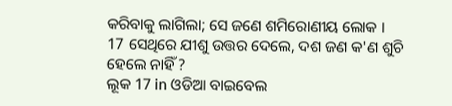କରିବାକୁ ଲାଗିଲା; ସେ ଜଣେ ଶମିରୋଣୀୟ ଲୋକ ।
17 ସେଥିରେ ଯୀଶୁ ଉତ୍ତର ଦେଲେ, ଦଶ ଜଣ କ'ଣ ଶୁଚି ହେଲେ ନାହିଁ ?
ଲୂକ 17 in ଓଡିଆ ବାଇବେଲ